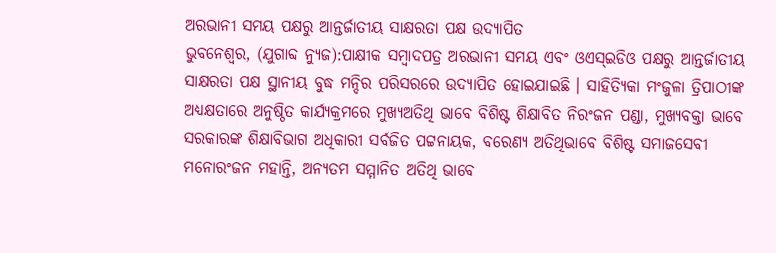ଅରଭାନୀ ସମୟ ପକ୍ଷରୁ ଆନ୍ତର୍ଜାତୀୟ ସାକ୍ଷରତା ପକ୍ଷ ଉଦ୍ଯାପିତ
ଭୁବନେଶ୍ୱର, (ଯୁଗାବ୍ଦ ନ୍ୟୁଜ):ପାକ୍ଷୀକ ସମ୍ବାଦପତ୍ର ଅରଭାନୀ ସମୟ ଏବଂ ଓଏସ୍ଇଡିଓ ପକ୍ଷରୁ ଆନ୍ତର୍ଜାତୀୟ ସାକ୍ଷରତା ପକ୍ଷ ସ୍ଥାନୀୟ ବୁଦ୍ଧ ମନ୍ଦିର ପରିସରରେ ଉଦ୍ଯାପିତ ହୋଇଯାଇଛି । ସାହିତ୍ୟିକା ମଂଜୁଳା ତ୍ରିପାଠୀଙ୍କ ଅଧ୍ୟକ୍ଷତାରେ ଅନୁଷ୍ଠିତ କାର୍ଯ୍ୟକ୍ରମରେ ମୁଖ୍ୟଅତିଥି ଭାବେ ବିଶିଷ୍ଟ ଶିକ୍ଷାବିତ ନିରଂଜନ ପଣ୍ଡା, ମୁଖ୍ୟବକ୍ତା ଭାବେ ସରକାରଙ୍କ ଶିକ୍ଷାବିଭାଗ ଅଧିକାରୀ ସର୍ବଜିତ ପଟ୍ଟନାୟକ, ବରେଣ୍ୟ ଅତିଥିଭାବେ ବିଶିଷ୍ଟ ସମାଜସେବୀ ମନୋରଂଜନ ମହାନ୍ତି, ଅନ୍ୟତମ ସମ୍ମାନିତ ଅତିଥି ଭାବେ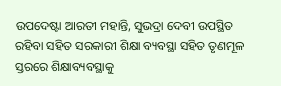ଉପଦେଷ୍ଟା ଆରତୀ ମହାନ୍ତି, ସୁଭଦ୍ରା ଦେବୀ ଉପସ୍ଥିତ ରହିବା ସହିତ ସରକାରୀ ଶିକ୍ଷା ବ୍ୟବସ୍ଥା ସହିତ ତୃଣମୂଳ ସ୍ତରରେ ଶିକ୍ଷାବ୍ୟବସ୍ଥାକୁ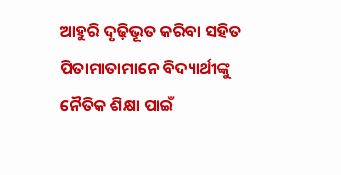ଆହୁରି ଦୃଢ଼ିଭୂତ କରିବା ସହିତ ପିତାମାତାମାନେ ବିଦ୍ୟାର୍ଥୀଙ୍କୁ ନୈତିକ ଶିକ୍ଷା ପାଇଁ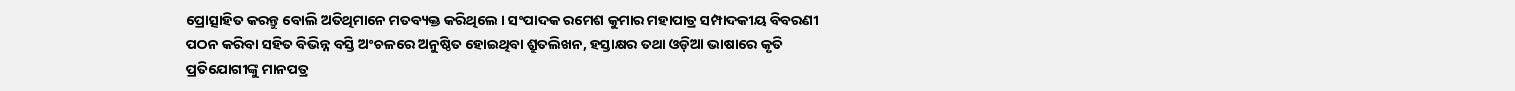ପ୍ରୋତ୍ସାହିତ କରନ୍ତୁ ବୋଲି ଅତିଥିମାନେ ମତବ୍ୟକ୍ତ କରିଥିଲେ । ସଂପାଦକ ରମେଶ କୁମାର ମହାପାତ୍ର ସମ୍ପାଦକୀୟ ବିବରଣୀ ପଠନ କରିବା ସହିତ ବିଭିନ୍ନ ବସ୍ତି ଅଂଚଳରେ ଅନୁଷ୍ଠିତ ହୋଇଥିବା ଶ୍ରୁତଲିଖନ, ହସ୍ତାକ୍ଷର ତଥା ଓଡ଼ିଆ ଭାଷାରେ କୃତି ପ୍ରତିଯୋଗୀଙ୍କୁ ମାନପତ୍ର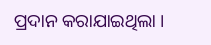ପ୍ରଦାନ କରାଯାଇଥିଲା ।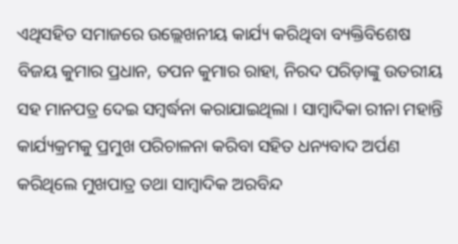ଏଥିସହିତ ସମାଜରେ ଉଲ୍ଲେଖନୀୟ କାର୍ଯ୍ୟ କରିଥିବା ବ୍ୟକ୍ତିବିଶେଷ ବିଜୟ କୁମାର ପ୍ରଧାନ, ତପନ କୁମାର ରାହା, ନିରଦ ପରିଡ଼ାଙ୍କୁ ଉତରୀୟ ସହ ମାନପତ୍ର ଦେଇ ସମ୍ବର୍ଦ୍ଧନା କରାଯାଇଥିଲା । ସାମ୍ବାଦିକା ରୀନା ମହାନ୍ତି କାର୍ଯ୍ୟକ୍ରମକୁ ପ୍ରମୁଖ ପରିଚାଳନା କରିବା ସହିତ ଧନ୍ୟବାଦ ଅର୍ପଣ କରିଥିଲେ ମୁଖପାତ୍ର ତଥା ସାମ୍ବାଦିକ ଅରବିନ୍ଦ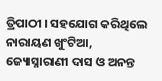ତ୍ରିପାଠୀ । ସହଯୋଗ କରିଥିଲେ ନାରାୟଣ ଖୁଂଟିଆ, ଜ୍ୟୋସ୍ନାରାଣୀ ଦାସ ଓ ଅନନ୍ତ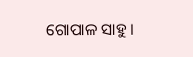ଗୋପାଳ ସାହୁ ।